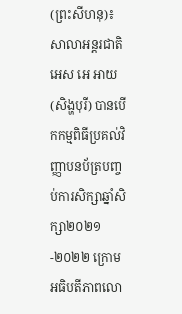(ព្រះសីហនុ)៖ សាលាអន្តរជាតិ អេស អេ អាយ (សិង្ហបុរី) បានបើកកម្មពិធីប្រគល់វិញ្ញាបនប័ត្របញ្ចប់ការសិក្សាឆ្នាំសិក្សា២០២១-២០២២ ក្រោមអធិបតីភាពលោ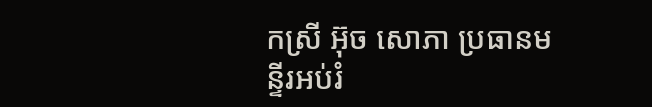កស្រី អ៊ុច សោភា ប្រធានមន្ទីរអប់រំ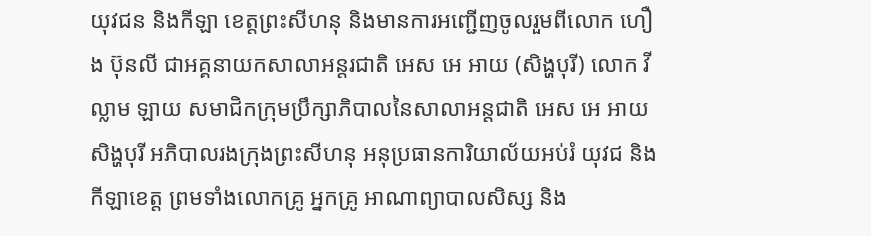យុវជន និងកីឡា ខេត្តព្រះសីហនុ និងមានការអញ្ជើញចូលរួមពីលោក ហឿង ប៊ុនលី ជាអគ្គនាយកសាលាអន្តរជាតិ អេស អេ អាយ (សិង្ហបុរី) លោក វីល្លាម ឡាយ សមាជិកក្រុមប្រឹក្សាភិបាលនៃសាលាអន្តជាតិ អេស អេ អាយ សិង្ហបុរី អភិបាលរងក្រុងព្រះសីហនុ អនុប្រធានការិយាល័យអប់រំ យុវជ និងកីឡាខេត្ត ព្រមទាំងលោកគ្រូ អ្នកគ្រូ អាណាព្យាបាលសិស្ស និង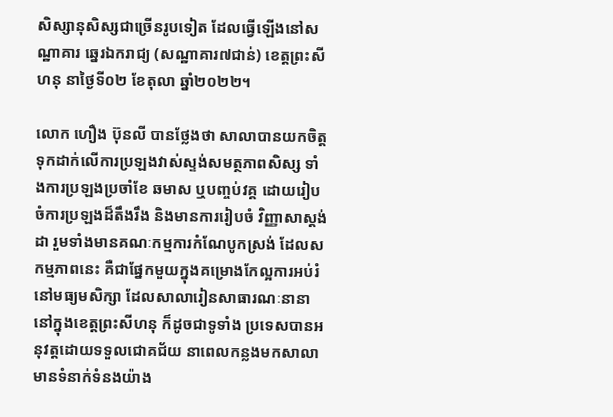សិស្សានុសិស្សជាច្រើនរូបទៀត ដែលធ្វើឡើងនៅសណ្ឋាគារ ឆ្នេរឯករាជ្យ (សណ្ឋាគារ៧ជាន់) ខេត្តព្រះសីហនុ នាថ្ងៃទី០២ ខែតុលា ឆ្នាំ២០២២។

លោក ហឿង ប៊ុនលី បានថ្លែងថា សាលាបានយកចិត្តទុកដាក់លើការប្រឡងវាស់ស្ទង់សមត្ថភាពសិស្ស ទាំងការប្រឡងប្រចាំខែ ឆមាស ឬបញ្ចប់វគ្គ ដោយរៀបចំការប្រឡងដ៏តឹងរឹង និងមានការរៀបចំ វិញ្ញាសាស្តង់ដា រួមទាំងមានគណៈកម្មការកំណែបូកស្រង់ ដែលសកម្មភាពនេះ គឺជាផ្នែកមួយក្នុងគម្រោងកែល្អការអប់រំនៅមធ្យមសិក្សា ដែលសាលារៀនសាធារណៈនានានៅក្នុងខេត្តព្រះសីហនុ ក៏ដូចជាទូទាំង ប្រទេសបានអនុវត្តដោយទទួលជោគជ័យ នាពេលកន្លងមកសាលាមានទំនាក់ទំនងយ៉ាង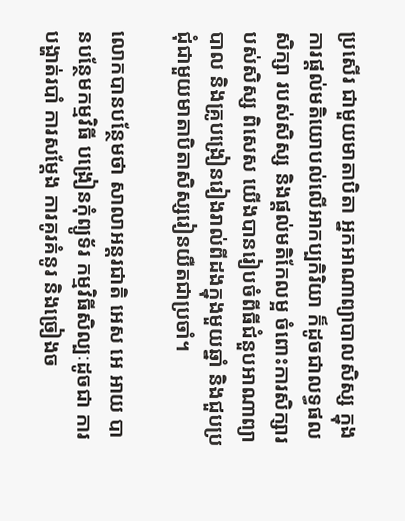ប្រសើរ ជាមួយមាតាបិតា អ្នកអាណាព្យាបាលសិស្ស ក្នុងការផ្តល់មតិយោបល់លើអាកប្បកិរិយា ក៏ដូចជាលទ្ធផលសិក្សា របស់សិស្ស និងផ្តល់មតិកែលម្អ ចំពោះការសិក្សារបស់សិស្ស ពិសេស យើងបានរៀបចំពីធីជំនួបអាណាព្យាបាល និងគ្រូបង្រៀនរៀងរាល់ពីដងក្នុងមួយឆ្នាំ និងជួបប្រជុំជាមួយមាតាបិតាសិស្សរៀនយឺតជាប្រចាំ។

លោកបានបន្ថែមថា សាលាអន្តរជាតិ អេស អេ អាយ បានបន្ថែមកម្មវិធី បង្រៀនកុំព្យូទ័រ កម្មវិធីសិល្បៈដូចជា ការបង្ហាត់របាំ ការសម្តែង ការគូរគំនូរ និងច្រៀងច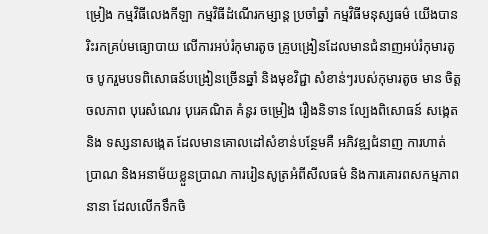ម្រៀង កម្មវិធីលេងកីឡា កម្មវិធីដំណើរកម្សាន្ត ប្រចាំឆ្នាំ កម្មវិធីមនុស្សធម៌ យើងបានរិះរកគ្រប់មធ្យោបាយ លើការអប់រំកុមារតូច គ្រូបង្រៀនដែលមានជំនាញអប់រំកុមារតូច បូករួមបទពិសោធន៍បង្រៀនច្រើនឆ្នាំ និងមុខវិជ្ជា សំខាន់ៗរបស់កុមារតូច មាន ចិត្តចលភាព បុរេសំណេរ បុរេគណិត គំនូរ ចម្រៀង រឿងនិទាន ល្បែងពិសោធន៍ សង្កេត និង ទស្សនាសង្កេត ដែលមានគោលដៅសំខាន់បន្ថែមគឺ អភិវឌ្ឍជំនាញ ការហាត់ប្រាណ និងអនាម័យខ្លួនប្រាណ ការរៀនសូត្រអំពីសីលធម៌ និងការគោរពសកម្មភាពនានា ដែលលើកទឹកចិ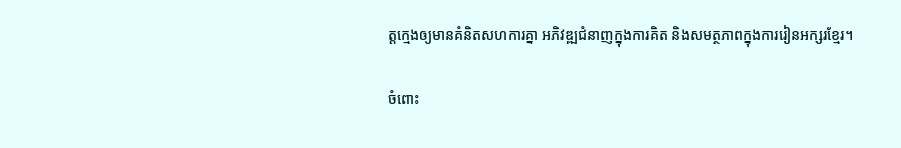ត្តក្មេងឲ្យមានគំនិតសហការគ្នា អភិវឌ្ឍជំនាញក្នុងការគិត និងសមត្ថភាពក្នុងការរៀនអក្សរខ្មែរ។

ចំពោះ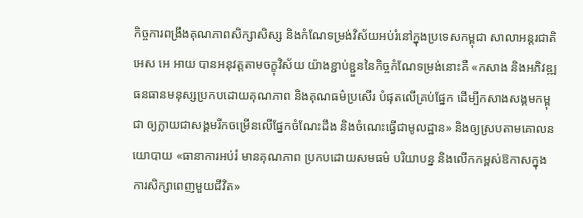កិច្ចការពង្រឹងគុណភាពសិក្សាសិស្ស និងកំណែទម្រង់វិស័យអប់រំនៅក្នុងប្រទេសកម្ពុជា សាលាអន្តរជាតិ អេស អេ អាយ បានអនុវត្តតាមចក្ខុវិស័យ យ៉ាងខ្ជាប់ខ្ជួននៃកិច្ចកំណែទម្រង់នោះគឺ «កសាង និងអភិវឌ្ឍធនធានមនុស្សប្រកបដោយគុណភាព និងគុណធម៌ប្រសើរ បំផុតលើគ្រប់ផ្នែក ដើម្បីកសាងសង្គមកម្ពុជា ឲ្យក្លាយជាសង្គមរីកចម្រើនលើផ្នែកចំណែះដឹង និងចំណេះធ្វើជាមូលដ្ឋាន» និងឲ្យស្របតាមគោលនយោបាយ «ធានាការអប់រំ មានគុណភាព ប្រកបដោយសមធម៌ បរិយាបន្ន និងលើកកម្ពស់ឱកាសក្នុងការសិក្សាពេញមួយជីវិត»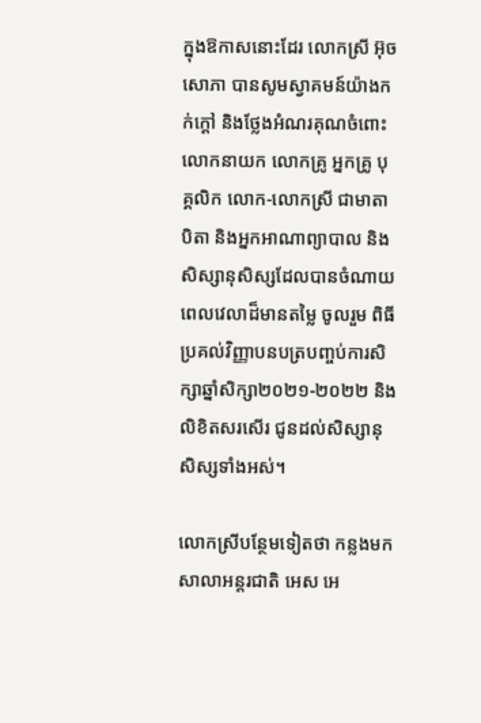ក្នុងឱកាសនោះដែរ លោកស្រី អ៊ុច សោភា បានសូមស្វាគមន៍យ៉ាងកក់ក្តៅ និងថ្លែងអំណរគុណចំពោះលោកនាយក លោកគ្រូ អ្នកគ្រូ បុគ្គលិក លោក-លោកស្រី ជាមាតាបិតា និងអ្នកអាណាព្យាបាល និងសិស្សានុសិស្សដែលបានចំណាយពេលវេលាដ៏មានតម្លៃ ចូលរួម ពិធីប្រគល់វិញ្ញាបនបត្របញ្ចប់ការសិក្សាឆ្នាំសិក្សា២០២១-២០២២ និងលិខិតសរសើរ ជូនដល់សិស្សានុសិស្សទាំងអស់។

លោកស្រីបន្ថែមទៀតថា កន្លងមកសាលាអន្តរជាតិ អេស អេ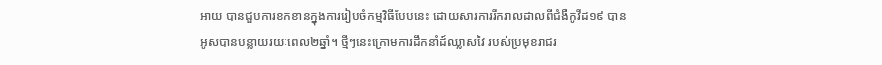អាយ បានជួបការខកខានក្នុងការរៀបចំកម្មវិធីបែបនេះ ដោយសារការរីករាលដាលពីជំងឺកូវីដ១៩ បានអូសបានបន្លាយរយៈពេល២ឆ្នាំ។ ថ្មីៗនេះក្រោមការដឹកនាំដ៍ឈ្លាសវៃ របស់ប្រមុខរាជរ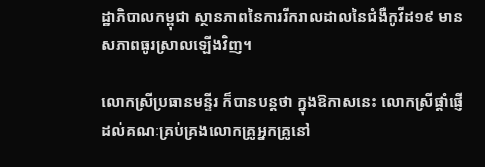ដ្ឋាភិបាលកម្ពុជា ស្ថានភាពនៃការរីករាលដាលនៃជំងឺកូវីដ១៩ មានសភាពធូរស្រាលឡើងវិញ។

លោកស្រីប្រធានមន្ទីរ ក៏បានបន្ដថា ក្នុងឱកាសនេះ លោកស្រីផ្តាំផ្ញើដល់គណៈគ្រប់គ្រងលោកគ្រូអ្នកគ្រូនៅ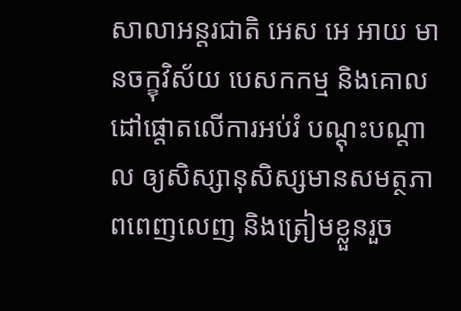សាលាអន្តរជាតិ អេស អេ អាយ មានចក្ខុវិស័យ បេសកកម្ម និងគោលដៅផ្តោតលើការអប់រំ បណ្ដុះបណ្ដាល ឲ្យសិស្សានុសិស្សមានសមត្ថភាពពេញលេញ និងត្រៀមខ្លួនរួច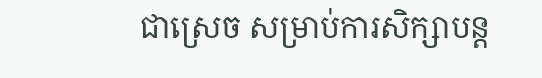ជាស្រេច សម្រាប់ការសិក្សាបន្ត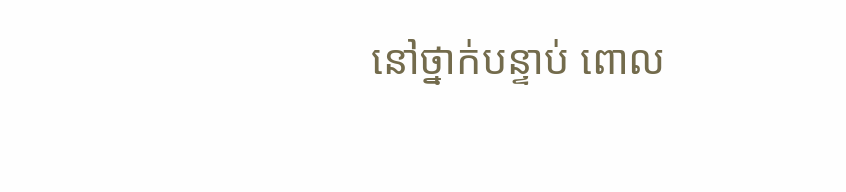នៅថ្នាក់បន្ទាប់ ពោល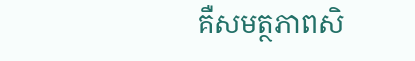គឺសមត្ថភាពសិ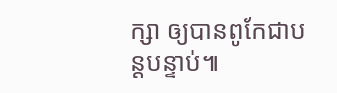ក្សា ឲ្យបានពូកែជាបន្តបន្ទាប់៕